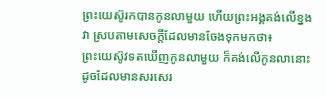ព្រះយេស៊ូរកបានកូនលាមួយ ហើយព្រះអង្គគង់លើខ្នងវា ស្របតាមសេចក្ដីដែលមានចែងទុកមកថា៖
ព្រះយេស៊ូវទតឃើញកូនលាមួយ ក៏គង់លើកូនលានោះ ដូចដែលមានសរសេរ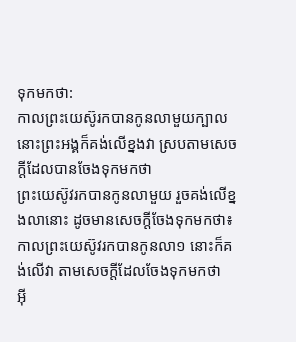ទុកមកថា:
កាលព្រះយេស៊ូរកបានកូនលាមួយក្បាល នោះព្រះអង្គក៏គង់លើខ្នងវា ស្របតាមសេចក្ដីដែលបានចែងទុកមកថា
ព្រះយេស៊ូវរកបានកូនលាមួយ រួចគង់លើខ្នងលានោះ ដូចមានសេចក្តីចែងទុកមកថា៖
កាលព្រះយេស៊ូវរកបានកូនលា១ នោះក៏គង់លើវា តាមសេចក្ដីដែលចែងទុកមកថា
អ៊ី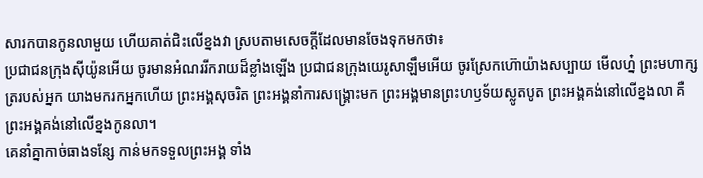សារកបានកូនលាមួយ ហើយគាត់ជិះលើខ្នងវា ស្របតាមសេចក្ដីដែលមានចែងទុកមកថា៖
ប្រជាជនក្រុងស៊ីយ៉ូនអើយ ចូរមានអំណររីករាយដ៏ខ្លាំងឡើង ប្រជាជនក្រុងយេរូសាឡឹមអើយ ចូរស្រែកហ៊ោយ៉ាងសប្បាយ មើលហ្ន៎ ព្រះមហាក្សត្ររបស់អ្នក យាងមករកអ្នកហើយ ព្រះអង្គសុចរិត ព្រះអង្គនាំការសង្គ្រោះមក ព្រះអង្គមានព្រះហឫទ័យស្លូតបូត ព្រះអង្គគង់នៅលើខ្នងលា គឺព្រះអង្គគង់នៅលើខ្នងកូនលា។
គេនាំគ្នាកាច់ធាងទន្សែ កាន់មកទទួលព្រះអង្គ ទាំង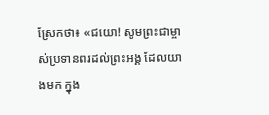ស្រែកថា៖ «ជយោ! សូមព្រះជាម្ចាស់ប្រទានពរដល់ព្រះអង្គ ដែលយាងមក ក្នុង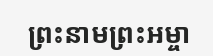ព្រះនាមព្រះអម្ចា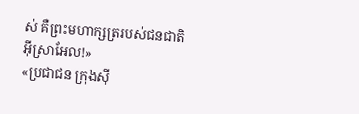ស់ គឺព្រះមហាក្សត្ររបស់ជនជាតិអ៊ីស្រាអែល!»
«ប្រជាជន ក្រុងស៊ី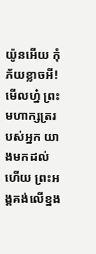យ៉ូនអើយ កុំភ័យខ្លាចអី! មើលហ្ន៎ ព្រះមហាក្សត្ររបស់អ្នក យាងមកដល់ហើយ ព្រះអង្គគង់លើខ្នង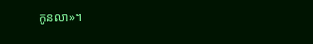កូនលា»។